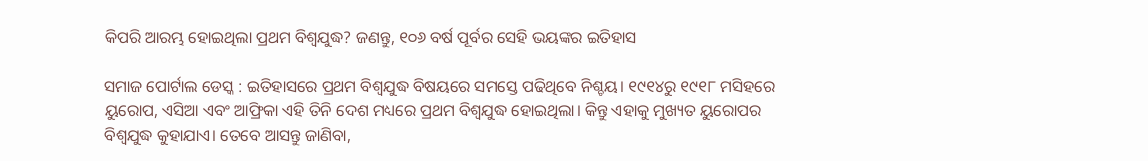କିପରି ଆରମ୍ଭ ହୋଇଥିଲା ପ୍ରଥମ ବିଶ୍ୱଯୁଦ୍ଧ? ଜଣନ୍ତୁ, ୧୦୬ ବର୍ଷ ପୂର୍ବର ସେହି ଭୟଙ୍କର ଇତିହାସ

ସମାଜ ପୋର୍ଟାଲ ଡେସ୍କ : ଇତିହାସରେ ପ୍ରଥମ ବିଶ୍ବଯୁଦ୍ଧ ବିଷୟରେ ସମସ୍ତେ ପଢିଥିବେ ନିଶ୍ଚୟ। ୧୯୧୪ରୁ ୧୯୧୮ ମସିହରେ ୟୁରୋପ, ଏସିଆ ଏବଂ ଆଫ୍ରିକା ଏହି ତିନି ଦେଶ ମଧ୍ୟରେ ପ୍ରଥମ ବିଶ୍ବଯୁଦ୍ଧ ହୋଇଥିଲା। କିନ୍ତୁ ଏହାକୁ ମୁଖ୍ୟତ ୟୁରୋପର ବିଶ୍ୱଯୁଦ୍ଧ କୁହାଯାଏ। ତେବେ ଆସନ୍ତୁ ଜାଣିବା,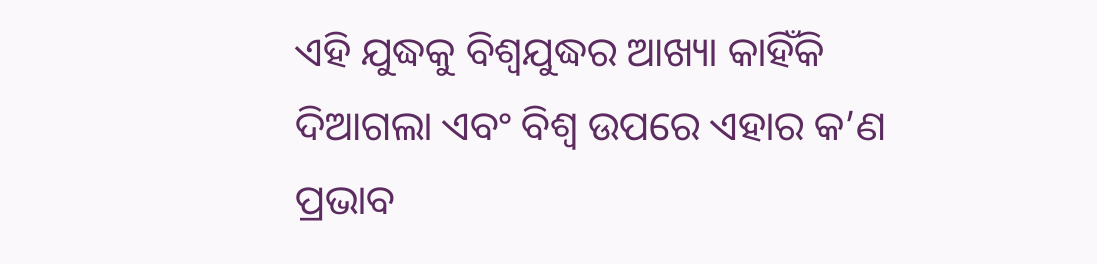ଏହି ଯୁଦ୍ଧକୁ ବିଶ୍ବଯୁଦ୍ଧର ଆଖ୍ୟା କାହିଁକି ଦିଆଗଲା ଏବଂ ବିଶ୍ବ ଉପରେ ଏହାର କ’ଣ ପ୍ରଭାବ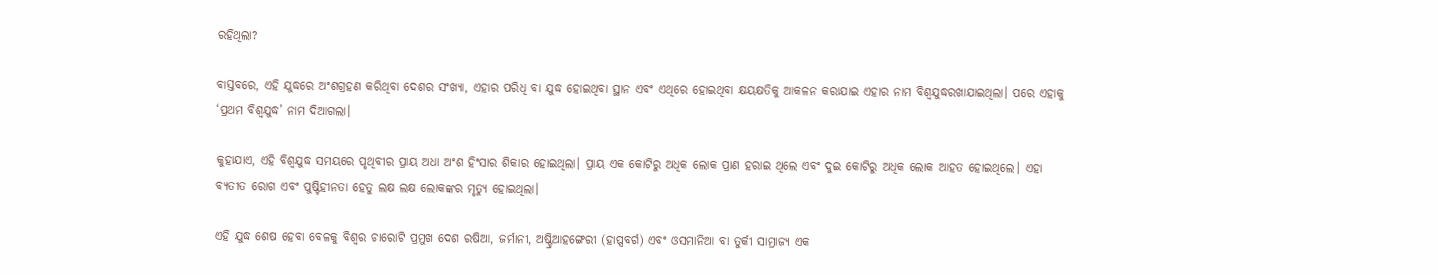ରହିଥିଲା?

ବାସ୍ତବରେ, ଏହି ଯୁଦ୍ଧରେ ଅଂଶଗ୍ରହଣ କରିଥିବା ଦେଶର ସଂଖ୍ୟା, ଏହାର ପରିଧି ବା ଯୁଦ୍ଧ ହୋଇଥିବା ସ୍ଥାନ ଏବଂ ଏଥିରେ ହୋଇଥିବା କ୍ଷୟକ୍ଷତିକୁ ଆକଳନ କରାଯାଇ ଏହାର ନାମ ବିଶ୍ୱଯୁଦ୍ଧରଖାଯାଇଥିଲା। ପରେ ଏହାକୁ ‘ପ୍ରଥମ ବିଶ୍ବଯୁଦ୍ଧ’ ନାମ ଦିଆଗଲା।

କୁହାଯାଏ, ଏହି ବିଶ୍ୱଯୁଦ୍ଧ ସମୟରେ ପୃଥିବୀର ପ୍ରାୟ ଅଧା ଅଂଶ ହିଂସାର ଶିକାର ହୋଇଥିଲା। ପ୍ରାୟ ଏକ କୋଟିରୁ ଅଧିକ ଲୋକ ପ୍ରାଣ ହରାଇ ଥିଲେ ଏବଂ ଦୁଇ କୋଟିରୁ ଅଧିକ ଲୋକ ଆହତ ହୋଇଥିଲେ। ଏହା ବ୍ୟତୀତ ରୋଗ ଏବଂ ପୁଷ୍ଟିହୀନତା ହେତୁ ଲକ୍ଷ ଲକ୍ଷ ଲୋକଙ୍କର ମୃତ୍ୟୁ ହୋଇଥିଲା।

ଏହି ଯୁଦ୍ଧ ଶେଷ ହେବା ବେଳକୁ ବିଶ୍ବର ଚାରୋଟି ପ୍ରମୁଖ ଦେଶ ରଷିଆ, ଜର୍ମାନୀ, ଅଷ୍ଟ୍ରିଆହଙ୍ଗେରୀ (ହାପ୍ସବର୍ଗ) ଏବଂ ଓସମାନିଆ ବା ତୁର୍କୀ ସାମ୍ରାଜ୍ୟ ଏକ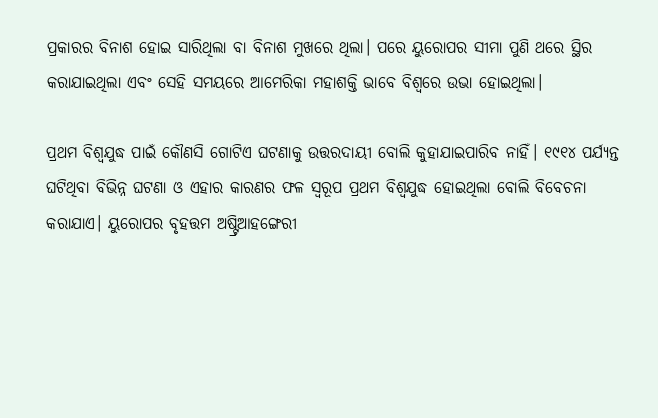ପ୍ରକାରର ବିନାଶ ହୋଇ ସାରିଥିଲା ବା ବିନାଶ ମୁଖରେ ଥିଲା। ପରେ ୟୁରୋପର ସୀମା ପୁଣି ଥରେ ସ୍ଥିର କରାଯାଇଥିଲା ଏବଂ ସେହି ସମୟରେ ଆମେରିକା ମହାଶକ୍ତି ଭାବେ ବିଶ୍ବରେ ଉଭା ହୋଇଥିଲା।

ପ୍ରଥମ ବିଶ୍ୱଯୁଦ୍ଧ ପାଇଁ କୌଣସି ଗୋଟିଏ ଘଟଣାକୁ ଉତ୍ତରଦାୟୀ ବୋଲି କୁହାଯାଇପାରିବ ନାହିଁ। ୧୯୧୪ ପର୍ଯ୍ୟନ୍ତ ଘଟିଥିବା ବିଭିନ୍ନ ଘଟଣା ଓ ଏହାର କାରଣର ଫଳ ସ୍ବରୂପ ପ୍ରଥମ ବିଶ୍ବଯୁଦ୍ଧ ହୋଇଥିଲା ବୋଲି ବିବେଚନା କରାଯାଏ। ୟୁରୋପର ବୃହତ୍ତମ ଅଷ୍ଟ୍ରିଆହଙ୍ଗେରୀ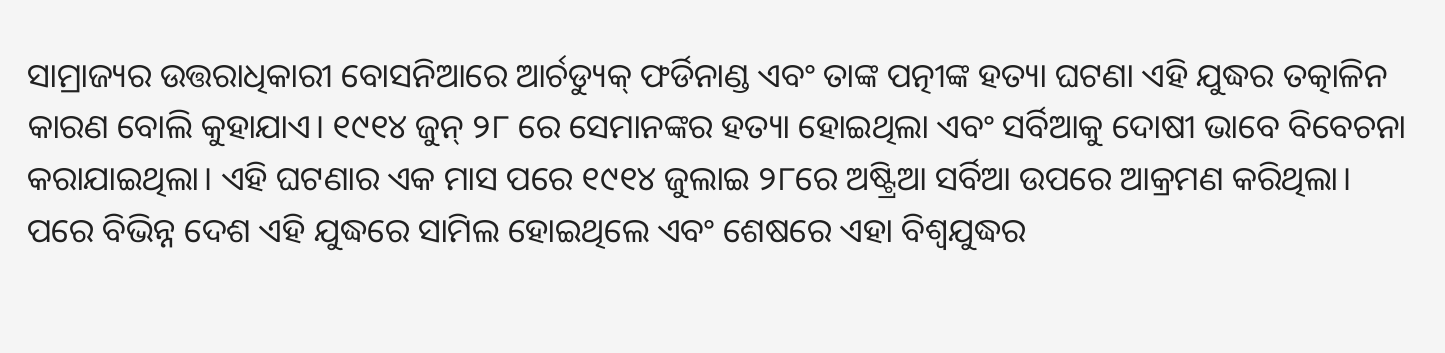ସାମ୍ରାଜ୍ୟର ଉତ୍ତରାଧିକାରୀ ବୋସନିଆରେ ଆର୍ଚଡ୍ୟୁକ୍ ଫର୍ଡିନାଣ୍ଡ ଏବଂ ତାଙ୍କ ପତ୍ନୀଙ୍କ ହତ୍ୟା ଘଟଣା ଏହି ଯୁଦ୍ଧର ତତ୍କାଳିନ କାରଣ ବୋଲି କୁହାଯାଏ। ୧୯୧୪ ଜୁନ୍ ୨୮ ରେ ସେମାନଙ୍କର ହତ୍ୟା ହୋଇଥିଲା ଏବଂ ସର୍ବିଆକୁ ଦୋଷୀ ଭାବେ ବିବେଚନା କରାଯାଇଥିଲା। ଏହି ଘଟଣାର ଏକ ମାସ ପରେ ୧୯୧୪ ଜୁଲାଇ ୨୮ରେ ଅଷ୍ଟ୍ରିଆ ସର୍ବିଆ ଉପରେ ଆକ୍ରମଣ କରିଥିଲା। ପରେ ବିଭିନ୍ନ ଦେଶ ଏହି ଯୁଦ୍ଧରେ ସାମିଲ ହୋଇଥିଲେ ଏବଂ ଶେଷରେ ଏହା ବିଶ୍ୱଯୁଦ୍ଧର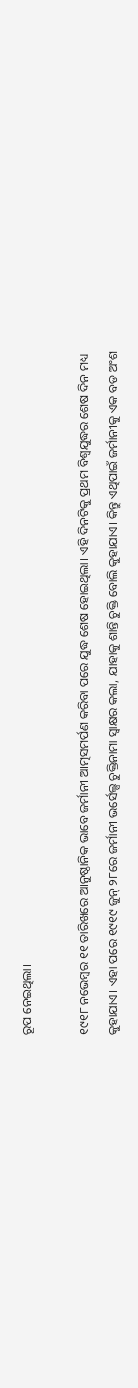ରୂପ ନେଇଥିଲା।

୧୯୧୮ ନଭେମ୍ବର ୧୧ ତାରିଖରେ ଆନୁଷ୍ଠାନିକ ଭାବେ ଜର୍ମାନୀ ଆତ୍ମସମର୍ପଣ କରିବା ପରେ ଯୁଦ୍ଧ ଶେଷ ହୋଇଥିଲା। ଏହି ଦିନଟିକୁ ପ୍ରଥମ ବିଶ୍ୱଯୁଦ୍ଧର ଶେଷ ଦିନ ମଧ୍ୟ କୁହାଯାଏ। ଏହା ପରେ ୧୯୧୯ ଜୁନ୍ ୨୮ରେ ଜର୍ମାନୀ ଭର୍ସେଲ୍ସ ଚୁକ୍ତିନାମା ସ୍ୱାକ୍ଷର କଲା, ଯାହାକୁ ଶାନ୍ତି ଚୁକ୍ତି ବୋଲି କୁହାଯାଏ। କିନ୍ତୁ ଏଥିପାଇଁ ଜର୍ମାନୀକୁ ଏକ ବଡ ଅଂଶ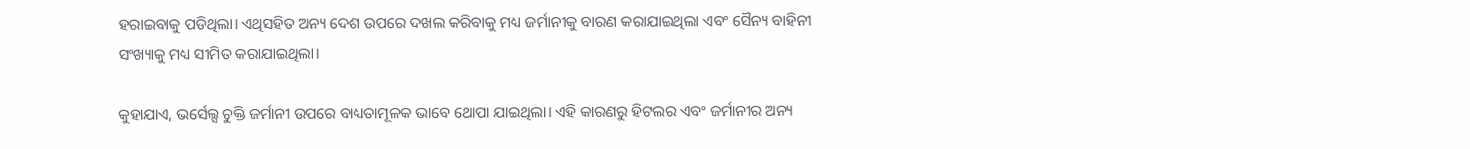ହରାଇବାକୁ ପଡିଥିଲା। ଏଥିସହିତ ଅନ୍ୟ ଦେଶ ଉପରେ ଦଖଲ କରିବାକୁ ମଧ୍ୟ ଜର୍ମାନୀକୁ ବାରଣ କରାଯାଇଥିଲା ଏବଂ ସୈନ୍ୟ ବାହିନୀ ସଂଖ୍ୟାକୁ ମଧ୍ୟ ସୀମିତ କରାଯାଇଥିଲା।

କୁହାଯାଏ, ଭର୍ସେଲ୍ସ ଚୁକ୍ତି ଜର୍ମାନୀ ଉପରେ ବାଧ୍ୟତାମୂଳକ ଭାବେ ଥୋପା ଯାଇଥିଲା। ଏହି କାରଣରୁ ହିଟଲର ଏବଂ ଜର୍ମାନୀର ଅନ୍ୟ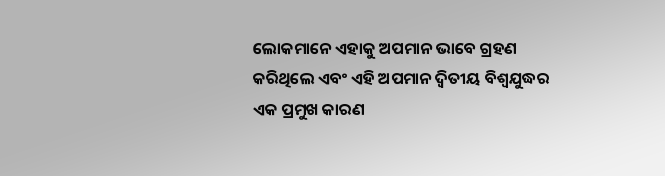ଲୋକମାନେ ଏହାକୁ ଅପମାନ ଭାବେ ଗ୍ରହଣ କରିଥିଲେ ଏବଂ ଏହି ଅପମାନ ଦ୍ୱିତୀୟ ବିଶ୍ୱଯୁଦ୍ଧର ଏକ ପ୍ରମୁଖ କାରଣ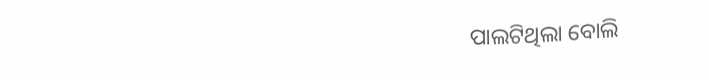ପାଲଟିଥିଲା ବୋଲି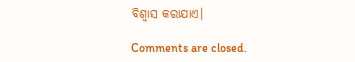ବିଶ୍ୱାସ କରାଯାଏ।

Comments are closed.